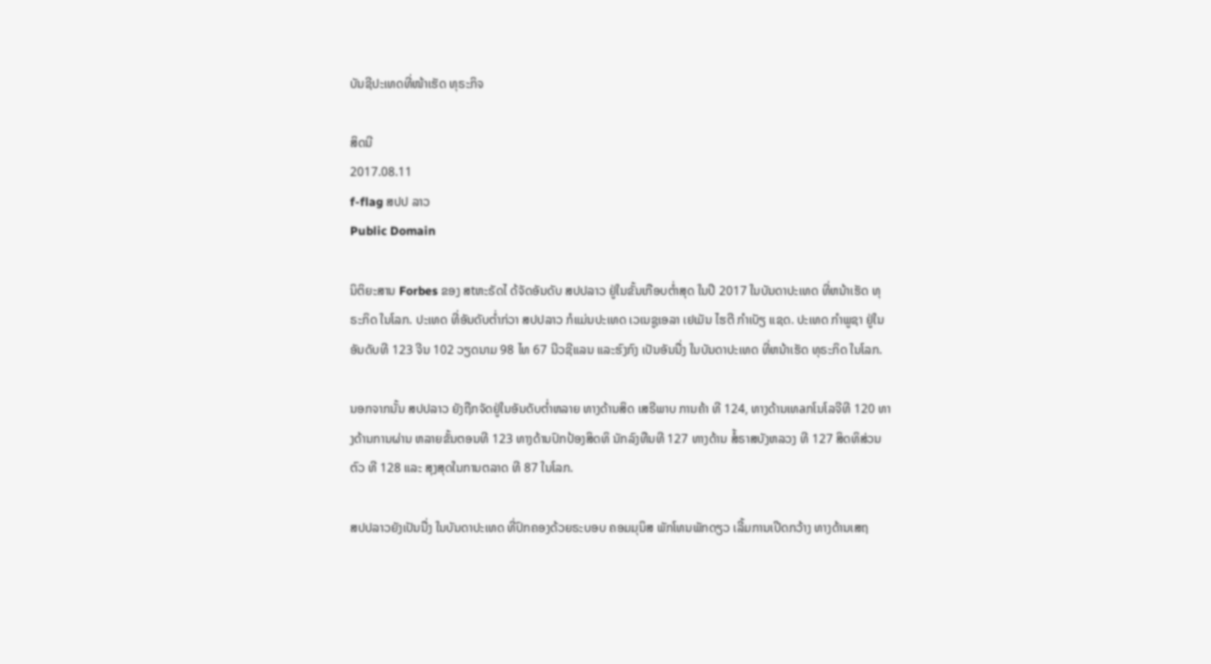ບັນຊີປະເທດທີ່ໜ້າເຮັດ ທຸຣະກິຈ

ສິດນີ
2017.08.11
f-flag ສປປ ລາວ
Public Domain

ນິຕິຍະສານ Forbes ຂອງ ສtຫະຣັດໄ ດ້ຈັດອັນດັບ ສປປລາວ ຢູ່ໃນຂັ້ນເກືອບຕ່ຳສຸດ ໃນປີ 2017 ໃນບັນດາປະເທດ ທີ່ຫນ້າເຮັດ ທຸຣະກິດ ໃນໂລກ. ປະເທດ ທີ່ອັນດັບຕ່ຳກ່ວາ ສປປລາວ ກໍແມ່ນປະເທດ ເວເນຊູເອລາ ເຢເມັນ ໄຮຕີ ກຳເບັຽ ແຊດ. ປະເທດ ກຳພູຊາ ຢູ່ໃນອັນດັບທີ 123 ຈີນ 102 ວຽດນາມ 98 ໄທ 67 ນີວຊີແລນ ແລະຮົງກົງ ເປັນອັນນື່ງ ໃນບັນດາປະເທດ ທີ່ຫນ້າເຮັດ ທຸຣະກິດ ໃນໂລກ.

ນອກຈາກນັ້ນ ສປປລາວ ຍັງຖືກຈັດຢູ່ໃນອັນດັບຕ່ຳຫລາຍ ທາງດ້ານສິດ ເສຣີພາບ ການຄ້າ ທີ 124, ທາງດ້ານເທaກໂນໂລຈີທີ 120 ທາງດ້ານການຜ່ານ ຫລາຍຂັ້ນຕອນທີ 123 ທາງດ້ານປົກປ້ອງສິດທິ ນັກລົງທືນທີ 127 ທາງດ້ານ ສໍ້ຣາສບັງຫລວງ ທີ 127 ສິດທິສ່ວນຕົວ ທີ 128 ແລະ ສຸງສຸດໃນການຕລາດ ທີ 87 ໃນໂລກ.

ສປປລາວຍັງເປັນນື່ງ ໃນບັນດາປະເທດ ທີ່ປົກຄອງດ້ວຍຣະບອບ ຄອມມຸນິສ ພັກໂທນພັກດຽວ ເລີ້ມການເປີດກວ້າງ ທາງດ້ານເສຖ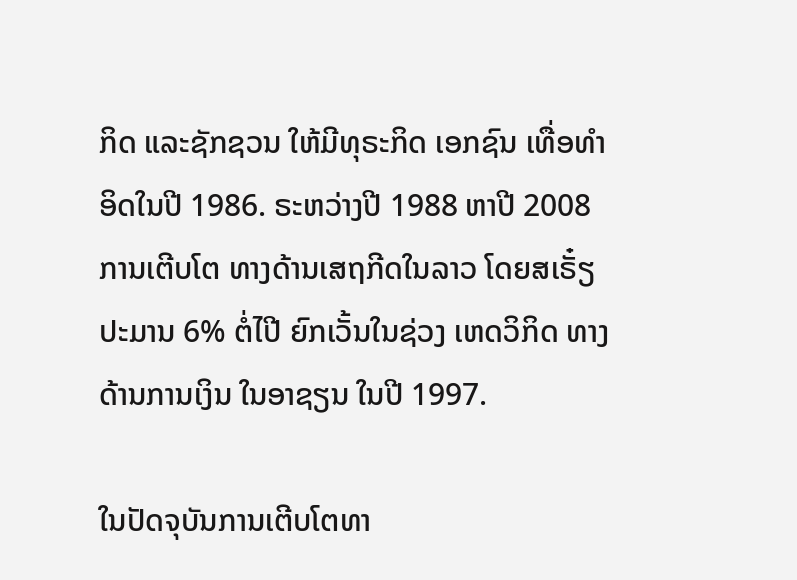ກິດ ແລະຊັກຊວນ ໃຫ້ມີທຸຣະກິດ ເອກຊົນ ເທື່ອທຳອິດໃນປີ 1986. ຣະຫວ່າງປີ 1988 ຫາປີ 2008 ການເຕີບໂຕ ທາງດ້ານເສຖກີດໃນລາວ ໂດຍສເຣັ໋ຽປະມານ 6% ຕໍ່ໄປີ ຍົກເວັ້ນໃນຊ່ວງ ເຫດວິກິດ ທາງດ້ານການເງິນ ໃນອາຊຽນ ໃນປີ 1997.

ໃນປັດຈຸບັນການເຕີບໂຕທາ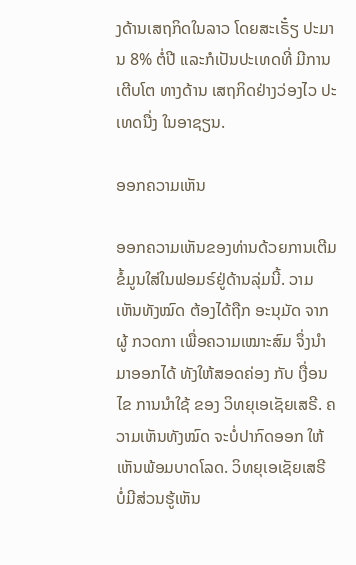ງດ້ານເສຖກິດໃນລາວ ໂດຍສະເຣັ໋ຽ ປະມານ 8% ຕໍ່ປີ ແລະກໍເປັນປະເທດທີ່ ມີການເຕີບໂຕ ທາງດ້ານ ເສຖກິດຢ່າງວ່ອງໄວ ປະເທດນື່ງ ໃນອາຊຽນ.

ອອກຄວາມເຫັນ

ອອກຄວາມເຫັນຂອງທ່ານດ້ວຍການເຕີມຂໍ້ມູນໃສ່ໃນຟອມຣ໌ຢູ່ດ້ານລຸ່ມນີ້. ວາມເຫັນທັງໝົດ ຕ້ອງໄດ້ຖືກ ອະນຸມັດ ຈາກຜູ້ ກວດກາ ເພື່ອຄວາມເໝາະສົມ ຈຶ່ງນໍາມາອອກໄດ້ ທັງໃຫ້ສອດຄ່ອງ ກັບ ເງື່ອນໄຂ ການນຳໃຊ້ ຂອງ ວິທຍຸເອເຊັຍເສຣີ. ຄວາມເຫັນທັງໝົດ ຈະບໍ່ປາກົດອອກ ໃຫ້ເຫັນພ້ອມບາດໂລດ. ວິທຍຸເອເຊັຍເສຣີ ບໍ່ມີສ່ວນຮູ້ເຫັນ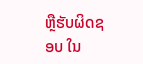ຫຼືຮັບຜິດຊອບ ໃນ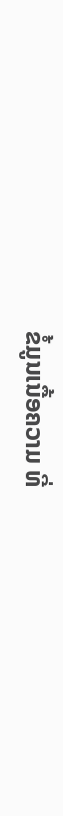ຂໍ້ມູນເນື້ອຄວາມ ທີ່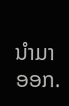ນໍາມາອອກ.